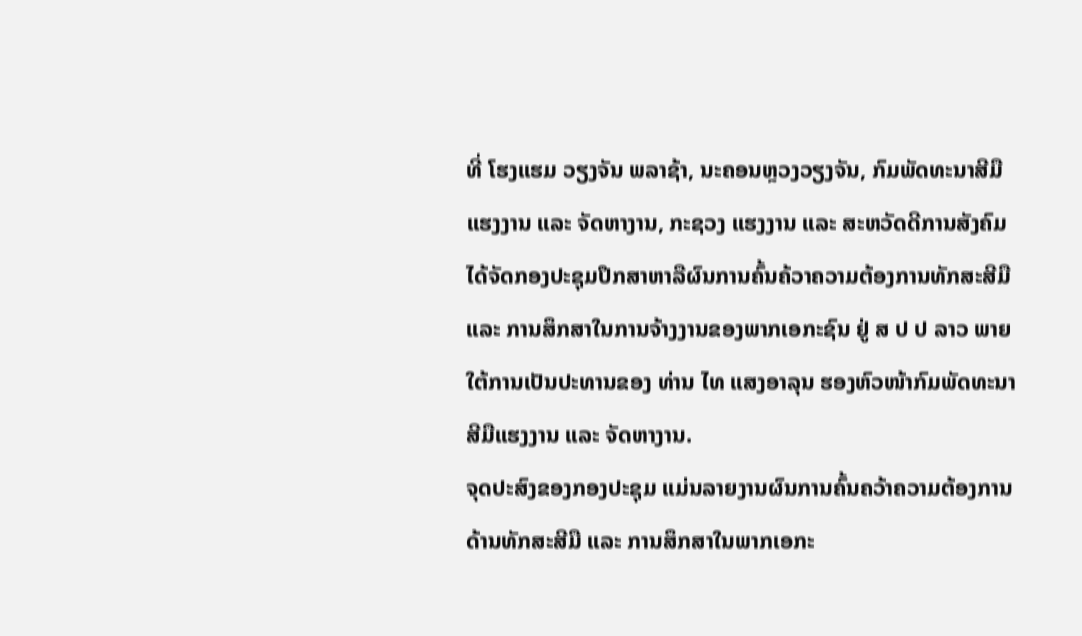ທີ່ ໂຮງແຮມ ວຽງຈັນ ພລາຊ້າ, ນະຄອນຫຼວງວຽງຈັນ, ກົມພັດທະນາສີມືແຮງງານ ແລະ ຈັດຫາງານ, ກະຊວງ ແຮງງານ ແລະ ສະຫວັດດີການສັງຄົມ ໄດ້ຈັດກອງປະຊຸມປຶກສາຫາລືຜົນການຄົ້ນຄ້ວາຄວາມຕ້ອງການທັກສະສີມື ແລະ ການສຶກສາໃນການຈ້າງງານຂອງພາກເອກະຊົນ ຢູ່ ສ ປ ປ ລາວ ພາຍໃຕ້ການເປັນປະທານຂອງ ທ່ານ ໄທ ແສງອາລຸນ ຮອງຫົວໜ້າກົມພັດທະນາສີມືແຮງງານ ແລະ ຈັດຫາງານ.
ຈຸດປະສົງຂອງກອງປະຊຸມ ແມ່ນລາຍງານຜົນການຄົ້ນຄວ້າຄວາມຕ້ອງການດ້ານທັກສະສີມື ແລະ ການສຶກສາໃນພາກເອກະ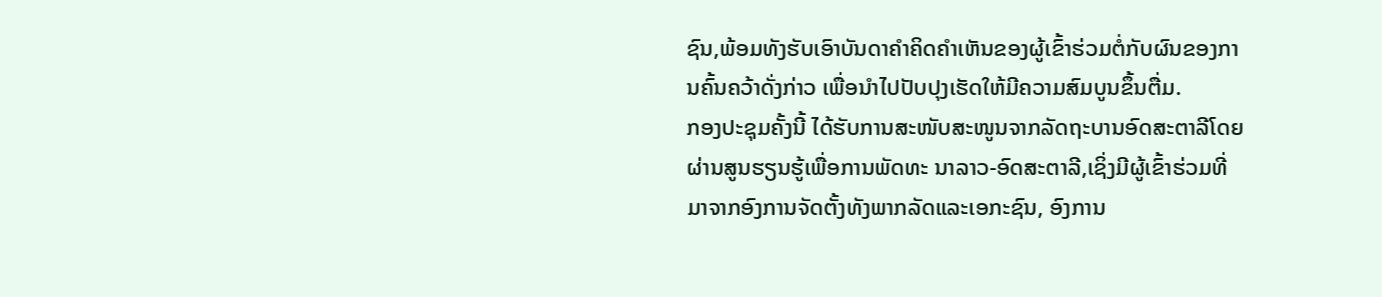ຊົນ,ພ້ອມທັງຮັບເອົາບັນດາຄຳຄິດຄຳເຫັນຂອງຜູ້ເຂົ້າຮ່ວມຕໍ່ກັບຜົນຂອງການຄົ້ນຄວ້າດັ່ງກ່າວ ເພື່ອນຳໄປປັບປຸງເຮັດໃຫ້ມີຄວາມສົມບູນຂຶ້ນຕື່ມ.
ກອງປະຊຸມຄັ້ງນີ້ ໄດ້ຮັບການສະໜັບສະໜູນຈາກລັດຖະບານອົດສະຕາລີໂດຍຜ່ານສູນຮຽນຮູ້ເພື່ອການພັດທະ ນາລາວ-ອົດສະຕາລີ,ເຊິ່ງມີຜູ້ເຂົ້າຮ່ວມທີ່ມາຈາກອົງການຈັດຕັ້ງທັງພາກລັດແລະເອກະຊົນ, ອົງການ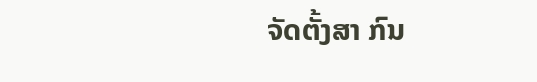ຈັດຕັ້ງສາ ກົນ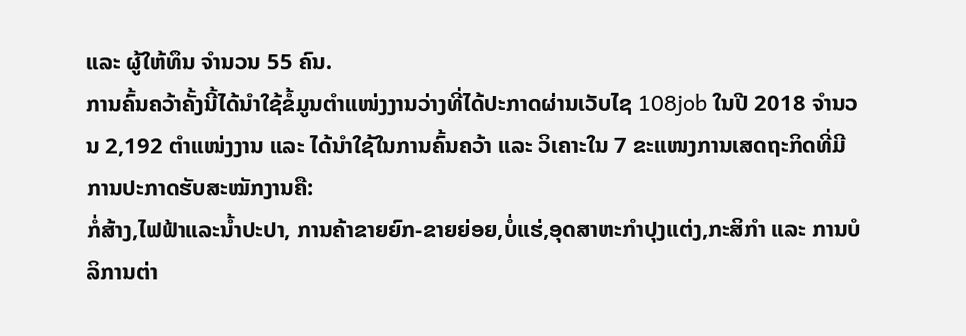ແລະ ຜູ້ໃຫ້ທຶນ ຈຳນວນ 55 ຄົນ.
ການຄົ້ນຄວ້າຄັ້ງນີ້ໄດ້ນຳໃຊ້ຂໍ້ມູນຕຳແໜ່ງງານວ່າງທີ່ໄດ້ປະກາດຜ່ານເວັບໄຊ 108job ໃນປີ 2018 ຈຳນວນ 2,192 ຕຳແໜ່ງງານ ແລະ ໄດ້ນຳໃຊ້ໃນການຄົ້ນຄວ້າ ແລະ ວິເຄາະໃນ 7 ຂະແໜງການເສດຖະກິດທີ່ມີການປະກາດຮັບສະໝັກງານຄື:
ກໍ່ສ້າງ,ໄຟຟ້າແລະນ້ຳປະປາ, ການຄ້າຂາຍຍົກ-ຂາຍຍ່ອຍ,ບໍ່ແຮ່,ອຸດສາຫະກຳປຸງແຕ່ງ,ກະສິກຳ ແລະ ການບໍລິການຕ່າ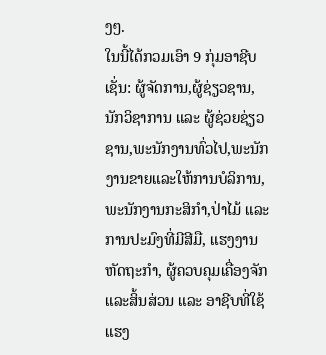ງໆ.
ໃນນີ້ໄດ້ກວມເອົາ 9 ກຸ່ມອາຊີບເຊັ່ນ: ຜູ້ຈັດການ,ຜູ້ຊ່ຽວຊານ,ນັກວິຊາການ ແລະ ຜູ້ຊ່ວຍຊ່ຽວຊານ,ພະນັກງານທົ່ວໄປ,ພະນັກງານຂາຍແລະໃຫ້ການບໍລິການ, ພະນັກງານກະສິກຳ,ປ່າໄມ້ ແລະ ການປະມົງທີ່ມີສີມື, ແຮງງານຫັດຖະກຳ, ຜູ້ຄວບຄຸມເຄື່ອງຈັກແລະສິ້ນສ່ວນ ແລະ ອາຊີບທີ່ໃຊ້ແຮງ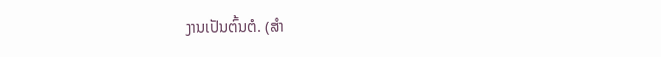ງານເປັນຕົ້ນຕໍ. (ສຳ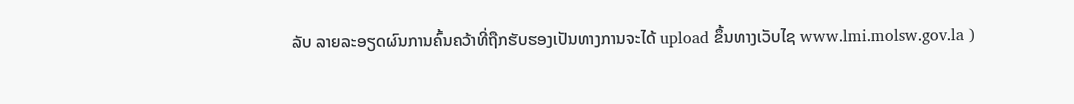ລັບ ລາຍລະອຽດຜົນການຄົ້ນຄວ້າທີ່ຖືກຮັບຮອງເປັນທາງການຈະໄດ້ upload ຂຶ້ນທາງເວັບໄຊ www.lmi.molsw.gov.la )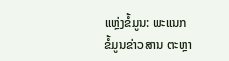ແຫຼ່ງຂໍ້ມູນ: ພະແນກ ຂໍ້ມູນຂ່າວສານ ຕະຫຼາ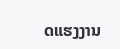ດແຮງງານ